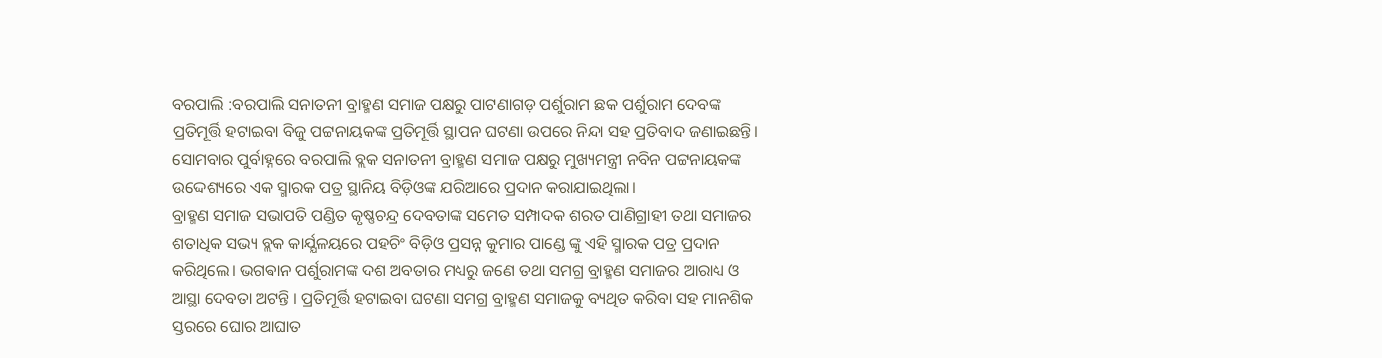ବରପାଲି :ବରପାଲି ସନାତନୀ ବ୍ରାହ୍ମଣ ସମାଜ ପକ୍ଷରୁ ପାଟଣାଗଡ଼ ପର୍ଶୁରାମ ଛକ ପର୍ଶୁରାମ ଦେବଙ୍କ ପ୍ରତିମୂର୍ତ୍ତି ହଟାଇବା ବିଜୁ ପଟ୍ଟନାୟକଙ୍କ ପ୍ରତିମୂର୍ତ୍ତି ସ୍ଥାପନ ଘଟଣା ଉପରେ ନିନ୍ଦା ସହ ପ୍ରତିବାଦ ଜଣାଇଛନ୍ତି। ସୋମବାର ପୁର୍ବାହ୍ନରେ ବରପାଲି ବ୍ଲକ ସନାତନୀ ବ୍ରାହ୍ମଣ ସମାଜ ପକ୍ଷରୁ ମୁଖ୍ୟମନ୍ତ୍ରୀ ନବିନ ପଟ୍ଟନାୟକଙ୍କ ଉଦ୍ଦେଶ୍ୟରେ ଏକ ସ୍ମାରକ ପତ୍ର ସ୍ଥାନିୟ ବିଡ଼ିଓଙ୍କ ଯରିଆରେ ପ୍ରଦାନ କରାଯାଇଥିଲା।
ବ୍ରାହ୍ମଣ ସମାଜ ସଭାପତି ପଣ୍ଡିତ କୃଷ୍ଣଚନ୍ଦ୍ର ଦେବତାଙ୍କ ସମେତ ସମ୍ପାଦକ ଶରତ ପାଣିଗ୍ରାହୀ ତଥା ସମାଜର ଶତାଧିକ ସଭ୍ୟ ବ୍ଲକ କାର୍ଯ୍ଯଳୟରେ ପହଚିଂ ବିଡ଼ିଓ ପ୍ରସନ୍ନ କୁମାର ପାଣ୍ଡେ ଙ୍କୁ ଏହି ସ୍ମାରକ ପତ୍ର ପ୍ରଦାନ କରିଥିଲେ। ଭଗଵାନ ପର୍ଶୁରାମଙ୍କ ଦଶ ଅବତାର ମଧ୍ୟରୁ ଜଣେ ତଥା ସମଗ୍ର ବ୍ରାହ୍ମଣ ସମାଜର ଆରାଧ୍ୟ ଓ ଆସ୍ଥା ଦେବତା ଅଟନ୍ତି । ପ୍ରତିମୂର୍ତ୍ତି ହଟାଇବା ଘଟଣା ସମଗ୍ର ବ୍ରାହ୍ମଣ ସମାଜକୁ ବ୍ୟଥିତ କରିବା ସହ ମାନଶିକ ସ୍ତରରେ ଘୋର ଆଘାତ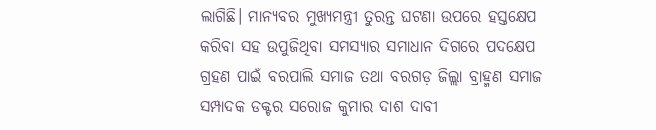ଲାଗିଛି। ମାନ୍ଯବର ମୁଖ୍ୟମନ୍ତ୍ରୀ ତୁରନ୍ତ ଘଟଣା ଉପରେ ହସ୍ତକ୍ଷେପ କରିବା ସହ ଉପୁଜିଥିବା ସମସ୍ଯାର ସମାଧାନ ଦିଗରେ ପଦକ୍ଷେପ ଗ୍ରହଣ ପାଇଁ ବରପାଲି ସମାଜ ତଥା ବରଗଡ଼ ଜିଲ୍ଲା ବ୍ରାହ୍ମଣ ସମାଜ ସମ୍ପାଦକ ଡକ୍ଟର ସରୋଜ କୁମାର ଦାଶ ଦାବୀ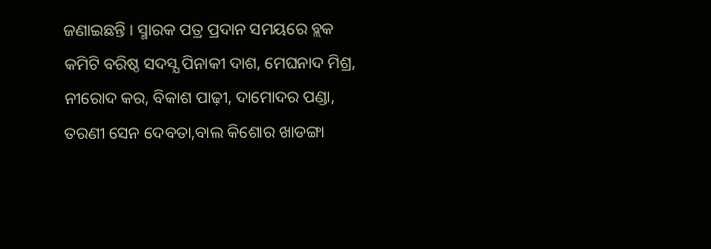ଜଣାଇଛନ୍ତି । ସ୍ମାରକ ପତ୍ର ପ୍ରଦାନ ସମୟରେ ବ୍ଲକ କମିଟି ବରିଷ୍ଠ ସଦସ୍ଯ ପିନାକୀ ଦାଶ, ମେଘନାଦ ମିଶ୍ର, ନୀରୋଦ କର, ବିକାଶ ପାଢ଼ୀ, ଦାମୋଦର ପଣ୍ଡା, ତରଣୀ ସେନ ଦେବତା,ବାଲ କିଶୋର ଖାଡଙ୍ଗା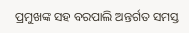ପ୍ରମୁଖଙ୍କ ସହ ବରପାଲି ଅନ୍ତର୍ଗତ ସମସ୍ତ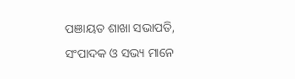ପଞାୟତ ଶାଖା ସଭାପତି, ସଂପାଦକ ଓ ସଭ୍ୟ ମାନେ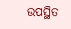ଉପସ୍ଥିତ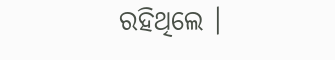ରହିଥିଲେ ।